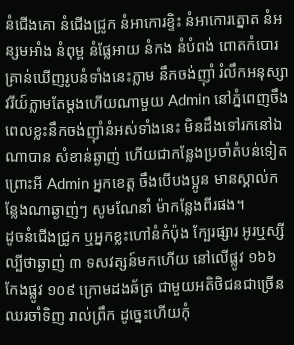នំជើងគោ នំជើងជ្រូក នំអាកោរខ្ទិះ នំអាកោរត្នោត នំអន្សមអាំង នំពុម្ព នំផ្លែអាយ នំកង នំបំពង់ ពោតកំបោរ គ្រាន់ឃើញរូបនំទាំងនេះភ្លាម នឹកចង់ញ៊ាំ រំលឹកអនុស្សាវរីយ៍ភ្លាមតែម្តងហើយណាមួយ Admin នៅភ្នំពេញចឹងពេលខ្លះនឹកចង់ញ៊ាំនំអស់ទាំងនេះ មិនដឹងទៅរកនៅឯណាបាន សំខាន់ឆ្ងាញ់ ហើយជាកន្លែងប្រចាំតំបន់ទៀត ព្រោះអី Admin អ្នកខេត្ត ចឹងបើបងប្អូន មានស្គាល់កន្លែងណាឆ្ងាញ់ៗ សូមណែនាំ ម៉ាកន្លែងពីរផង។
ដូចនំជើងជ្រូក ឬអ្នកខ្លះហៅនំកំប៉ុង ក្បែរផ្សារ អូរឬស្សី ល្បីថាឆ្ងាញ់ ៣ ទសវត្សន៍មកហើយ នៅលើផ្លូវ ១៦៦ កែងផ្លូវ ១០៩ ក្រោមដងឆ័ត្រ ជាមួយអតិថិជនជាច្រើន ឈរចាំទិញ រាល់ព្រឹក ដូច្នេះហើយកុំ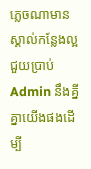ភ្លេចណាមានស្គាល់កន្លែងល្អជួយប្រាប់ Admin នឹងគ្នីគ្នាយើងផងដើម្បី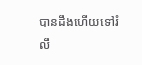បានដឹងហើយទៅរំលឹ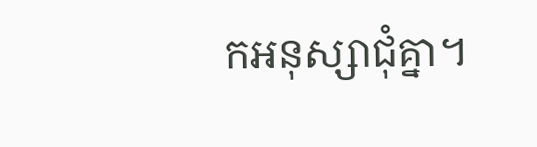កអនុស្សាជុំគ្នា។